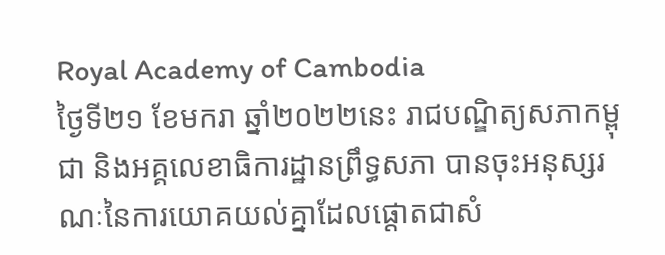Royal Academy of Cambodia
ថ្ងៃទី២១ ខែមករា ឆ្នាំ២០២២នេះ រាជបណ្ឌិត្យសភាកម្ពុជា និងអគ្គលេខាធិការដ្ឋានព្រឹទ្ធសភា បានចុះអនុស្សរណៈនៃការយោគយល់គ្នាដែលផ្តោតជាសំ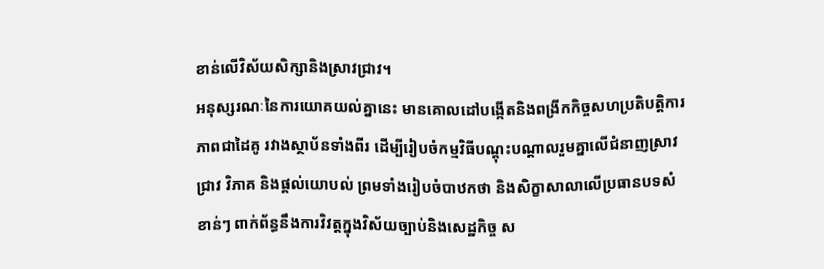ខាន់លើវិស័យសិក្សានិងស្រាវជ្រាវ។
អនុស្សរណៈនៃការយោគយល់គ្នានេះ មានគោលដៅបង្កើតនិងពង្រីកកិច្ចសហប្រតិបត្តិការ ភាពជាដៃគូ រវាងស្ថាប័នទាំងពីរ ដើម្បីរៀបចំកម្មវិធីបណ្តុះបណ្តាលរួមគ្នាលើជំនាញស្រាវជ្រាវ វិភាគ និងផ្តល់យោបល់ ព្រមទាំងរៀបចំបាឋកថា និងសិក្ខាសាលាលើប្រធានបទសំខាន់ៗ ពាក់ព័ន្ធនឹងការវិវត្តក្នុងវិស័យច្បាប់និងសេដ្ឋកិច្ច ស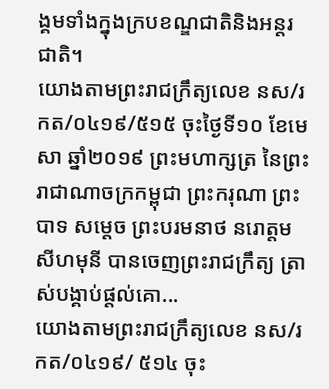ង្គមទាំងក្នុងក្របខណ្ឌជាតិនិងអន្តរជាតិ។
យោងតាមព្រះរាជក្រឹត្យលេខ នស/រកត/០៤១៩/៥១៥ ចុះថ្ងៃទី១០ ខែមេសា ឆ្នាំ២០១៩ ព្រះមហាក្សត្រ នៃព្រះរាជាណាចក្រកម្ពុជា ព្រះករុណា ព្រះបាទ សម្តេច ព្រះបរមនាថ នរោត្តម សីហមុនី បានចេញព្រះរាជក្រឹត្យ ត្រាស់បង្គាប់ផ្តល់គោ...
យោងតាមព្រះរាជក្រឹត្យលេខ នស/រកត/០៤១៩/ ៥១៤ ចុះ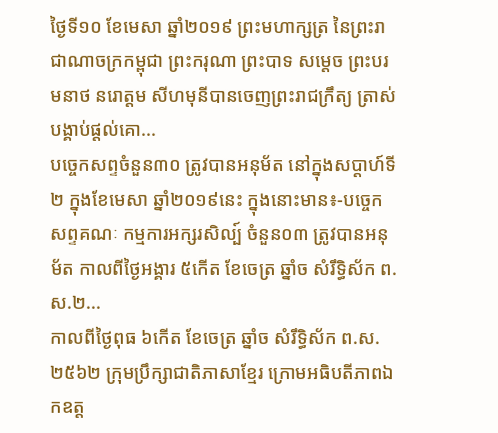ថ្ងៃទី១០ ខែមេសា ឆ្នាំ២០១៩ ព្រះមហាក្សត្រ នៃព្រះរាជាណាចក្រកម្ពុជា ព្រះករុណា ព្រះបាទ សម្តេច ព្រះបរមនាថ នរោត្តម សីហមុនីបានចេញព្រះរាជក្រឹត្យ ត្រាស់បង្គាប់ផ្តល់គោ...
បច្ចេកសព្ទចំនួន៣០ ត្រូវបានអនុម័ត នៅក្នុងសប្តាហ៍ទី២ ក្នុងខែមេសា ឆ្នាំ២០១៩នេះ ក្នុងនោះមាន៖-បច្ចេកសព្ទគណៈ កម្មការអក្សរសិល្ប៍ ចំនួន០៣ ត្រូវបានអនុម័ត កាលពីថ្ងៃអង្គារ ៥កើត ខែចេត្រ ឆ្នាំច សំរឹទ្ធិស័ក ព.ស.២...
កាលពីថ្ងៃពុធ ៦កេីត ខែចេត្រ ឆ្នាំច សំរឹទ្ធិស័ក ព.ស.២៥៦២ ក្រុមប្រឹក្សាជាតិភាសាខ្មែរ ក្រោមអធិបតីភាពឯកឧត្ត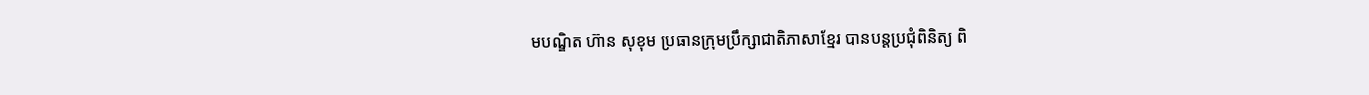មបណ្ឌិត ហ៊ាន សុខុម ប្រធានក្រុមប្រឹក្សាជាតិភាសាខ្មែរ បានបន្តប្រជុំពិនិត្យ ពិ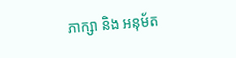ភាក្សា និង អនុម័ត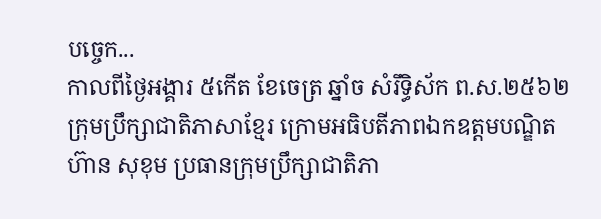បច្ចេក...
កាលពីថ្ងៃអង្គារ ៥កេីត ខែចេត្រ ឆ្នាំច សំរឹទ្ធិស័ក ព.ស.២៥៦២ ក្រុមប្រឹក្សាជាតិភាសាខ្មែរ ក្រោមអធិបតីភាពឯកឧត្តមបណ្ឌិត ហ៊ាន សុខុម ប្រធានក្រុមប្រឹក្សាជាតិភា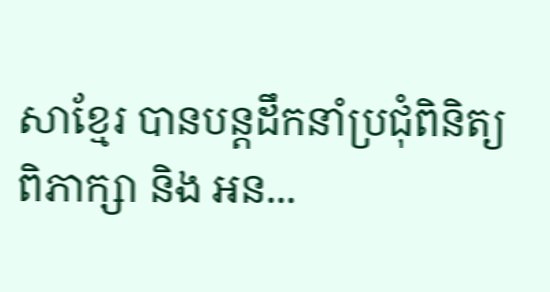សាខ្មែរ បានបន្តដឹកនាំប្រជុំពិនិត្យ ពិភាក្សា និង អន...